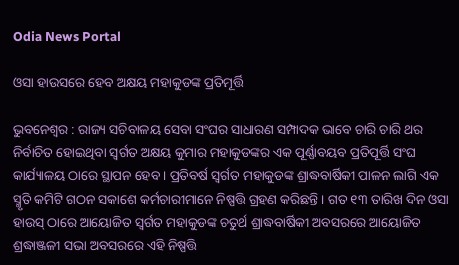Odia News Portal

ଓସା ହାଉସରେ ହେବ ଅକ୍ଷୟ ମହାକୁଡଙ୍କ ପ୍ରତିମୂର୍ତ୍ତି

ଭୁବନେଶ୍ୱର : ରାଜ୍ୟ ସଚିବାଳୟ ସେବା ସଂଘର ସାଧାରଣ ସମ୍ପାଦକ ଭାବେ ଚାରି ଚାରି ଥର ନିର୍ବାଚିତ ହୋଇଥିବା ସ୍ୱର୍ଗତ ଅକ୍ଷୟ କୁମାର ମହାକୁଡଙ୍କର ଏକ ପୂର୍ଣ୍ଣାବୟବ ପ୍ରତିପୂର୍ତ୍ତି ସଂଘ କାର୍ଯ୍ୟାଳୟ ଠାରେ ସ୍ଥାପନ ହେବ । ପ୍ରତିବର୍ଷ ସ୍ୱର୍ଗତ ମହାକୁଡଙ୍କ ଶ୍ରାଦ୍ଧବାର୍ଷିକୀ ପାଳନ ଲାଗି ଏକ ସ୍ମୃତି କମିଟି ଗଠନ ସକାଶେ କର୍ମଚାରୀମାନେ ନିଷ୍ପତ୍ତି ଗ୍ରହଣ କରିଛନ୍ତି । ଗତ ୧୩ ତାରିଖ ଦିନ ଓସା ହାଉସ୍‍ ଠାରେ ଆୟୋଜିତ ସ୍ୱର୍ଗତ ମହାକୁଡଙ୍କ ଚତୁର୍ଥ ଶ୍ରାଦ୍ଧବାର୍ଷିକୀ ଅବସରରେ ଆୟୋଜିତ ଶ୍ରଦ୍ଧାଞ୍ଜଳୀ ସଭା ଅବସରରେ ଏହି ନିଷ୍ପତ୍ତି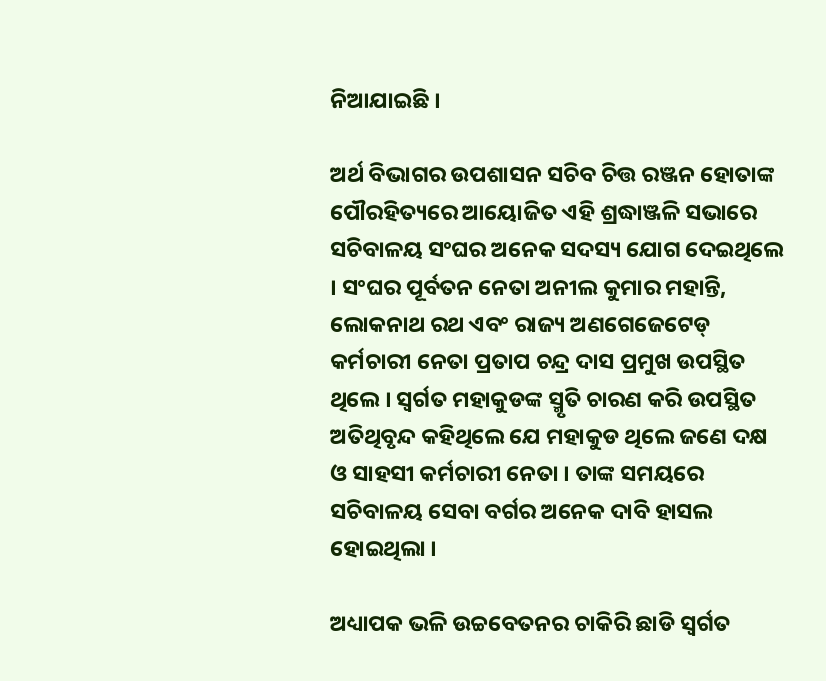ନିଆଯାଇଛି ।

ଅର୍ଥ ବିଭାଗର ଉପଶାସନ ସଚିବ ଚିତ୍ତ ରଞ୍ଜନ ହୋତାଙ୍କ ପୌରହିତ୍ୟରେ ଆୟୋଜିତ ଏହି ଶ୍ରଦ୍ଧାଞ୍ଜଳି ସଭାରେ ସଚିବାଳୟ ସଂଘର ଅନେକ ସଦସ୍ୟ ଯୋଗ ଦେଇଥିଲେ । ସଂଘର ପୂର୍ବତନ ନେତା ଅନୀଲ କୁମାର ମହାନ୍ତି, ଲୋକନାଥ ରଥ ଏବଂ ରାଜ୍ୟ ଅଣଗେଜେଟେଡ୍‍ କର୍ମଚାରୀ ନେତା ପ୍ରତାପ ଚନ୍ଦ୍ର ଦାସ ପ୍ରମୁଖ ଉପସ୍ଥିତ ଥିଲେ । ସ୍ୱର୍ଗତ ମହାକୁଡଙ୍କ ସ୍ମୃତି ଚାରଣ କରି ଉପସ୍ଥିତ ଅତିଥିବୃନ୍ଦ କହିଥିଲେ ଯେ ମହାକୁଡ ଥିଲେ ଜଣେ ଦକ୍ଷ ଓ ସାହସୀ କର୍ମଚାରୀ ନେତା । ତାଙ୍କ ସମୟରେ ସଚିବାଳୟ ସେବା ବର୍ଗର ଅନେକ ଦାବି ହାସଲ ହୋଇଥିଲା ।

ଅଧ୍ୟାପକ ଭଳି ଉଚ୍ଚବେତନର ଚାକିରି ଛାଡି ସ୍ୱର୍ଗତ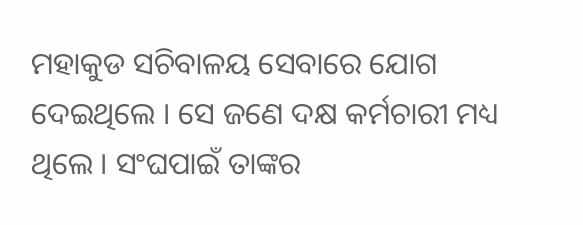ମହାକୁଡ ସଚିବାଳୟ ସେବାରେ ଯୋଗ ଦେଇଥିଲେ । ସେ ଜଣେ ଦକ୍ଷ କର୍ମଚାରୀ ମଧ୍ୟ ଥିଲେ । ସଂଘପାଇଁ ତାଙ୍କର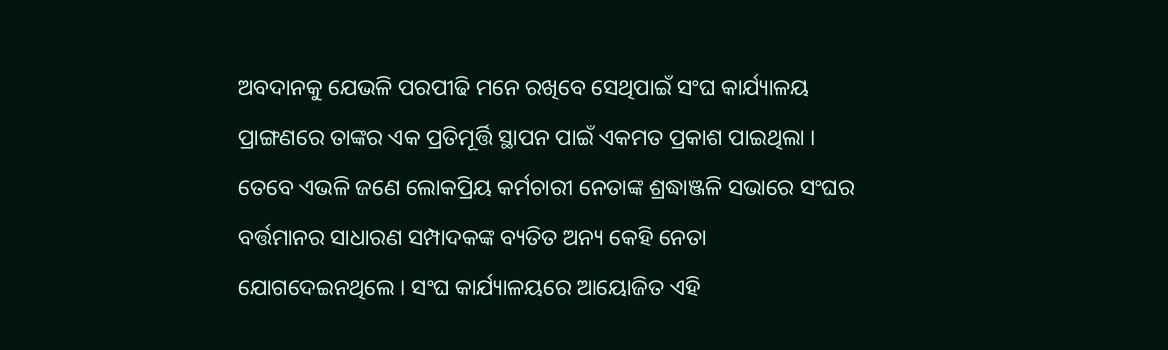ଅବଦାନକୁ ଯେଭଳି ପରପୀଢି ମନେ ରଖିବେ ସେଥିପାଇଁ ସଂଘ କାର୍ଯ୍ୟାଳୟ ପ୍ରାଙ୍ଗଣରେ ତାଙ୍କର ଏକ ପ୍ରତିମୂର୍ତ୍ତି ସ୍ଥାପନ ପାଇଁ ଏକମତ ପ୍ରକାଶ ପାଇଥିଲା । ତେବେ ଏଭଳି ଜଣେ ଲୋକପ୍ରିୟ କର୍ମଚାରୀ ନେତାଙ୍କ ଶ୍ରଦ୍ଧାଞ୍ଜଳି ସଭାରେ ସଂଘର ବର୍ତ୍ତମାନର ସାଧାରଣ ସମ୍ପାଦକଙ୍କ ବ୍ୟତିତ ଅନ୍ୟ କେହି ନେତା ଯୋଗଦେଇନଥିଲେ । ସଂଘ କାର୍ଯ୍ୟାଳୟରେ ଆୟୋଜିତ ଏହି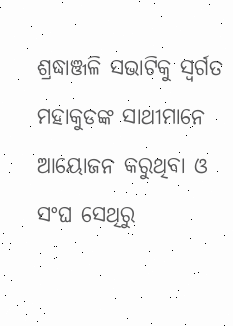ଶ୍ରଦ୍ଧାଞ୍ଜଳି ସଭାଟିକୁ ସ୍ୱର୍ଗତ ମହାକୁଡଙ୍କ ସାଥୀମାନେ ଆୟୋଜନ କରୁଥିବା ଓ ସଂଘ ସେଥିରୁ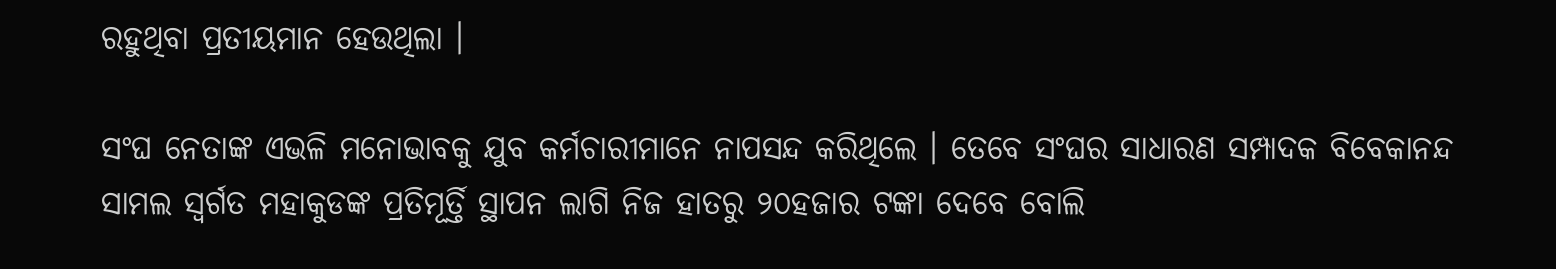ରହୁଥିବା ପ୍ରତୀୟମାନ ହେଉଥିଲା ।

ସଂଘ ନେତାଙ୍କ ଏଭଳି ମନୋଭାବକୁ ଯୁବ କର୍ମଚାରୀମାନେ ନାପସନ୍ଦ କରିଥିଲେ । ତେବେ ସଂଘର ସାଧାରଣ ସମ୍ପାଦକ ବିବେକାନନ୍ଦ ସାମଲ ସ୍ୱର୍ଗତ ମହାକୁଡଙ୍କ ପ୍ରତିମୂର୍ତ୍ତି ସ୍ଥାପନ ଲାଗି ନିଜ ହାତରୁ ୨୦ହଜାର ଟଙ୍କା ଦେବେ ବୋଲି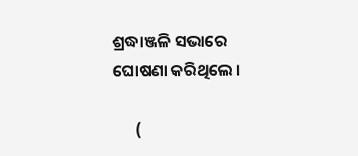ଶ୍ରଦ୍ଧାଞ୍ଜଳି ସଭାରେ ଘୋଷଣା କରିଥିଲେ ।

      (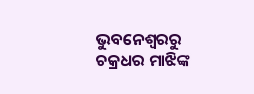ଭୁବନେଶ୍ବରରୁ ଚକ୍ରଧର ମାଝିଙ୍କ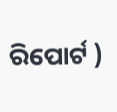ରିପୋର୍ଟ )